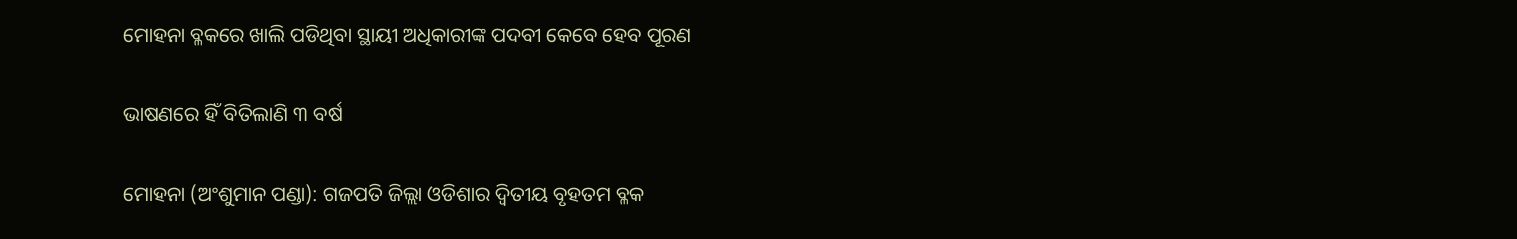ମୋହନା ବ୍ଳକରେ ଖାଲି ପଡିଥିବା ସ୍ଥାୟୀ ଅଧିକାରୀଙ୍କ ପଦବୀ କେବେ ହେବ ପୂରଣ

ଭାଷଣରେ ହିଁ ବିତିଲାଣି ୩ ବର୍ଷ

ମୋହନା (ଅଂଶୁମାନ ପ‌ଣ୍ଡା): ଗଜପତି ଜିଲ୍ଲା ଓଡିଶାର ଦ୍ୱିତୀୟ ବୃହତମ ବ୍ଳକ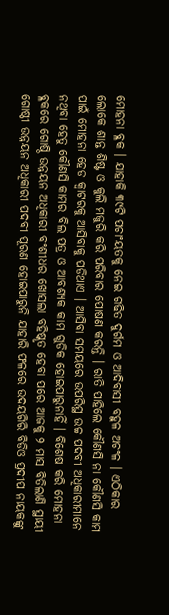ମୋହନା ବ୍ଳକ । ଯାହାକି ୩୯ଟି ପଚାଂୟତକୁ ନେଇ ଗଢିତ ଦୁର୍ଗମ ଓ ଆଦିବାସୀ ବହୁଳ ଅଚଂଳ । ଏଠିକାର ଲୋକେ ଶାନ୍ତ ଶିଷ୍ଟ ଓ କୁଲି ମଜୁରି କରି ପରିବାର ପୋଷଣ କରନ୍ତି । ରାତି ପାହିଲେ କୌଣସି ନା କୌଣସି କାମ ପାଇଁ ମୋହନା ହେଡ କ୍ୱାଟରକୁ ଆସିବାକୁ ପଡିଥାଏ । ଆସିବା ସମୟରେ ଉପରିସ୍ଥ ଉଚ୍ଚ ପଦବୀ ଅଧିକାରୀମାନେ ନଥିବା ହେତୁ କୌଣସି କାମର ବିଲ ପତ୍ର ଓ ଆବଶ୍ୟକ କାମ ଗୁଡିକ ହୋଇପାରୁନାହିଁ । ବିଶେଷ କରି ମୋହନା ବ୍ଳକରେ ଗୋଷ୍ଠି ଉନ୍ନୟନ ଅଧିକାରୀ ବଂଶୀଧର ଖୋସଲା ବହିଷ୍କୃତ ହେବା ପରେ ଆଜକୁ ୨ ମାସ ବିତିଲାଣି ସ୍ଥାୟୀ ଗୋଷ୍ଠୀ ଉନ୍ନୟନ ଅଧିକାରୀ ପଦବୀ ପୂରଣ ହୋଇପାରୁନି ଯାହାରି ଫଳରେ ଉଦୟଗିରି ବିଡିଓ ପ୍ରଦୀପ ନାୟକଙ୍କୁ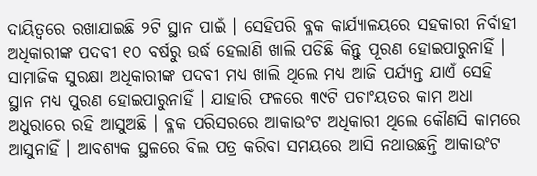ଦାୟିତ୍ୱରେ ରଖାଯାଇଛି ୨ଟି ସ୍ଥାନ ପାଇଁ । ସେହିପରି ବ୍ଳକ କାର୍ଯ୍ୟାଳୟରେ ସହକାରୀ ନିର୍ବାହୀ ଅଧିକାରୀଙ୍କ ପଦବୀ ୧୦ ବର୍ଷରୁ ଉର୍ଦ୍ଧ ହେଲାଣି ଖାଲି ପଡିଛି କିନ୍ତୁ ପୂରଣ ହୋଇପାରୁନାହିଁ । ସାମାଜିକ ସୁରକ୍ଷା ଅଧିକାରୀଙ୍କ ପଦବୀ ମଧ୍ୟ ଖାଲି ଥିଲେ ମଧ୍ୟ ଆଜି ପର୍ଯ୍ୟନ୍ତ ଯାଏଁ ସେହି ସ୍ଥାନ ମଧ୍ୟ ପୁରଣ ହୋଇପାରୁନାହିଁ । ଯାହାରି ଫଳରେ ୩୯ଟି ପଚାଂୟତର କାମ ଅଧା ଅଧୁରାରେ ରହି ଆସୁଅଛି । ବ୍ଳକ ପରିସରରେ ଆକାଉଂଟ ଅଧିକାରୀ ଥିଲେ କୌଣସି କାମରେ ଆସୁନାହିଁ । ଆବଶ୍ୟକ ସ୍ଥଳରେ ବିଲ ପତ୍ର କରିବା ସମୟରେ ଆସି ନଥାଉଛନ୍ତି ଆକାଉଂଟ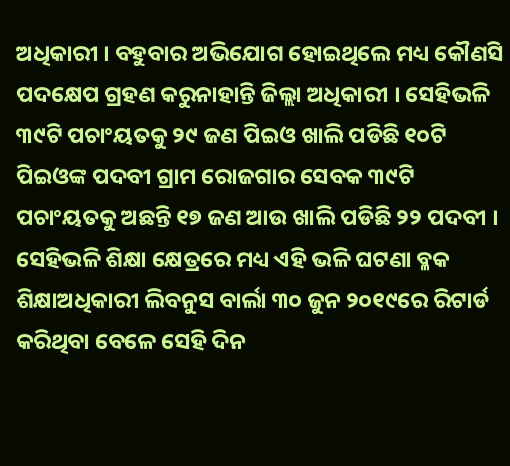ଅଧିକାରୀ । ବହୁବାର ଅଭିଯୋଗ ହୋଇଥିଲେ ମଧ୍ୟ କୌଣସି ପଦକ୍ଷେପ ଗ୍ରହଣ କରୁନାହାନ୍ତି ଜିଲ୍ଲା ଅଧିକାରୀ । ସେହିଭଳି ୩୯ଟି ପଚାଂୟତକୁ ୨୯ ଜଣ ପିଇଓ ଖାଲି ପଡିଛି ୧୦ଟି ପିଇଓଙ୍କ ପଦବୀ ଗ୍ରାମ ରୋଜଗାର ସେବକ ୩୯ଟି ପଚାଂୟତକୁ ଅଛନ୍ତି ୧୭ ଜଣ ଆଉ ଖାଲି ପଡିଛି ୨୨ ପଦବୀ । ସେହିଭଳି ଶିକ୍ଷା କ୍ଷେତ୍ରରେ ମଧ୍ୟ ଏହି ଭଳି ଘଟଣା ବ୍ଳକ ଶିକ୍ଷାଅଧିକାରୀ ଲିବନୁସ ବାର୍ଲା ୩୦ ଜୁନ ୨୦୧୯ରେ ରିଟାର୍ଡ କରିଥିବା ବେଳେ ସେହି ଦିନ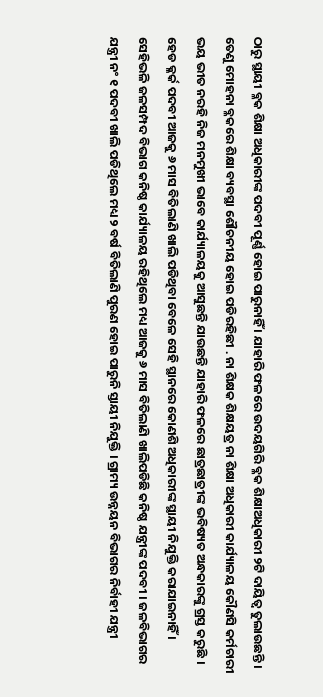ଠାରୁ ସ୍ଥାୟୀ ବ୍ଳକ ଶିକ୍ଷା ଅଧିକାରୀଙ୍କ ପଦବୀ ପୂର୍ଣ୍ଣ ହୋଇ ପାରୁନାହିଁ । ଯାହାରି ଫଳରେ ଉଦୟଗିରି ବ୍ଳକ ଶିକ୍ଷାଅଧିକାରୀ ୨ଟି ଦାୟିତ୍ୱ ତୁଲାଉଛନ୍ତି । ତେଣୁ ମୋହନା ବ୍ଳକରେ ଶିକ୍ଷା ବ୍ୟବସ୍ଥା ଶୌଚନୀୟ ହୋଇ ପଡିରହିଛୀ . ନା ଶିକ୍ଷକ ଶିକ୍ଷୟତ୍ର ନା ଶିକ୍ଷା ଅଧିକାରୀ କାର୍ଯ୍ୟାଳୟ କୌଣସି କର୍ମଚାରୀ ଭୟ ଭୀତ ନରହି ନିଜ ମନମୁଖୀ ଭାବେ କାର୍ଯ୍ୟାଳୟକୁ ଆସୁଛନ୍ତି ଯାଉଛନ୍ତି ଯାହାରି ଫଳରେ ଛାତ୍ରଛାତ୍ରୀଙ୍କ ଭବିଷ୍ୟତ ଅନ୍ଧକାରଙ୍କୁ ଗ୍ରସ୍ତ କରୁଛି । ହେଡ କ୍ଳର୍କ ପଦବୀ ଆଜକୁ ୬ ମାସ ବିତିଲାଣି ଖାଲି ପଡିଥିବା ବେଳେ ସେହି ସ୍ଥାନରେ କୋଣଶି ଅଧିକାରୀଙ୍କ ସ୍ଥାୟୀ ନିଯୁକ୍ତି କରାଯାଇନାହିଁ । ସେହିଭଳି ଜଳସମ୍ପଦ ବିଭାଗ କନିଷ୍ଠ କାର୍ଯ୍ୟାଳୟ ରହିଥିଲେ ମଧ୍ୟ ଆଜକୁ ୬ ମାସ ବିତିଲାଣି ଖାଲିପଡିଛି କନିଷ୍ଠ ଯନ୍ତ୍ରୀଙ୍କ ପଦବୀ । ଜଳବିଭାଗର ଯନ୍ତ୍ରୀ ନଂ ୧ ପଦବୀ ଖାଲି ପଡିଥିଲେ ମଧ୍ୟ ୨ ବର୍ଷ ବିତିଲାଣି ପୁରଣ ହୋଇ ପାରୁନି ସ୍ତାୟୀ ନିଯୁକ୍ତି । ଗ୍ରାମ୍ୟ ଉନ୍ନୟନ ବିଭାଗର ନିର୍ବାହୀ ଯନ୍ତ୍ରୀ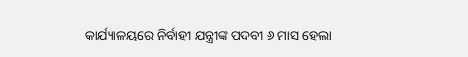କାର୍ଯ୍ୟାଳୟରେ ନିର୍ବାହୀ ଯନ୍ତ୍ରୀଙ୍କ ପଦବୀ ୬ ମାସ ହେଲା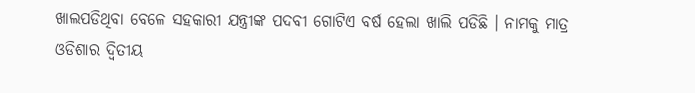ଖାଲପଡିଥିବା ବେଳେ ସହକାରୀ ଯନ୍ତ୍ରୀଙ୍କ ପଦବୀ ଗୋଟିଏ ବର୍ଷ ହେଲା ଖାଲି ପଡିଛି । ନାମକୁ ମାତ୍ର ଓଡିଶାର ଦ୍ୱିତୀୟ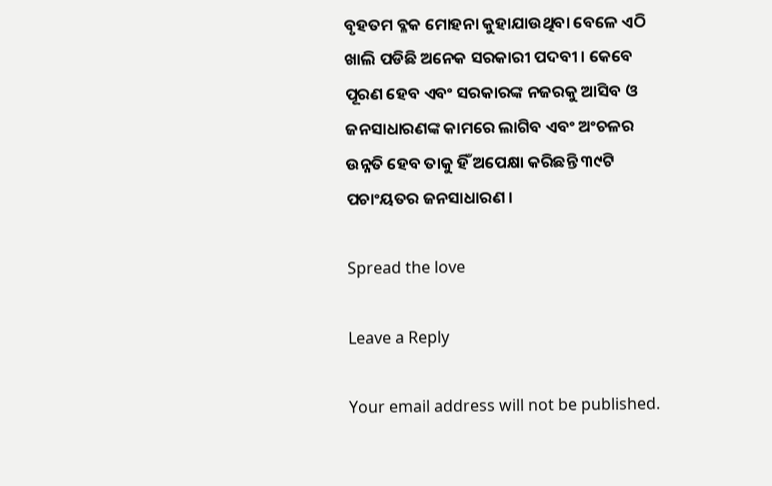ବୃହତମ ବ୍ଳକ ମୋହନା କୁହାଯାଉଥିବା ବେଳେ ଏଠି ଖାଲି ପଡିଛି ଅନେକ ସରକାରୀ ପଦବୀ । କେବେ ପୂରଣ ହେବ ଏବଂ ସରକାରଙ୍କ ନଜରକୁ ଆସିବ ଓ ଜନସାଧାରଣଙ୍କ କାମରେ ଲାଗିବ ଏବଂ ଅଂଚଳର ଉନ୍ନତି ହେବ ତାକୁ ହିଁ ଅପେକ୍ଷା କରିଛନ୍ତି ୩୯ଟି ପଚାଂୟତର ଜନସାଧାରଣ ।

Spread the love

Leave a Reply

Your email address will not be published.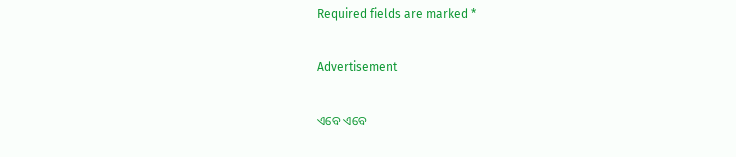Required fields are marked *

Advertisement

ଏବେ ଏବେ